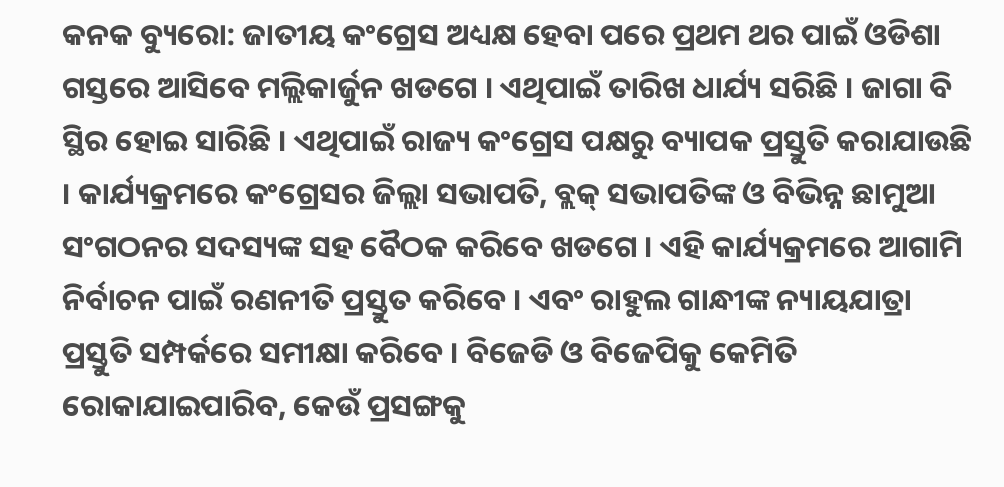କନକ ବ୍ୟୁରୋ: ଜାତୀୟ କଂଗ୍ରେସ ଅଧ୍ୟକ୍ଷ ହେବା ପରେ ପ୍ରଥମ ଥର ପାଇଁ ଓଡିଶା ଗସ୍ତରେ ଆସିବେ ମଲ୍ଲିକାର୍ଜୁନ ଖଡଗେ । ଏଥିପାଇଁ ତାରିଖ ଧାର୍ଯ୍ୟ ସରିଛି । ଜାଗା ବି ସ୍ଥିର ହୋଇ ସାରିଛି । ଏଥିପାଇଁ ରାଜ୍ୟ କଂଗ୍ରେସ ପକ୍ଷରୁ ବ୍ୟାପକ ପ୍ରସ୍ତୁତି କରାଯାଉଛି । କାର୍ଯ୍ୟକ୍ରମରେ କଂଗ୍ରେସର ଜିଲ୍ଲା ସଭାପତି, ବ୍ଲକ୍ ସଭାପତିଙ୍କ ଓ ବିଭିନ୍ନ ଛାମୁଆ ସଂଗଠନର ସଦସ୍ୟଙ୍କ ସହ ବୈଠକ କରିବେ ଖଡଗେ । ଏହି କାର୍ଯ୍ୟକ୍ରମରେ ଆଗାମି ନିର୍ବାଚନ ପାଇଁ ରଣନୀତି ପ୍ରସ୍ତୁତ କରିବେ । ଏବଂ ରାହୁଲ ଗାନ୍ଧୀଙ୍କ ନ୍ୟାୟଯାତ୍ରା ପ୍ରସ୍ତୁତି ସମ୍ପର୍କରେ ସମୀକ୍ଷା କରିବେ । ବିଜେଡି ଓ ବିଜେପିକୁ କେମିତି ରୋକାଯାଇପାରିବ, କେଉଁ ପ୍ରସଙ୍ଗକୁ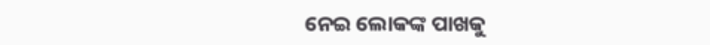ନେଇ ଲୋକଙ୍କ ପାଖକୁ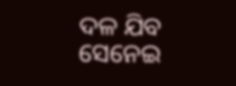ଦଳ ଯିବ ସେନେଇ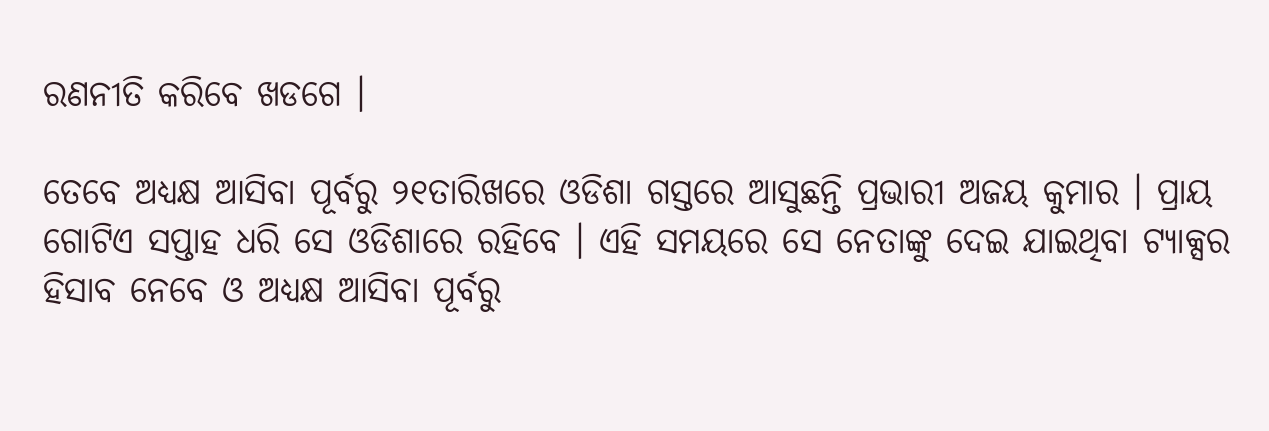ରଣନୀତି କରିବେ ଖଡଗେ ।

ତେବେ ଅଧ୍ୟକ୍ଷ ଆସିବା ପୂର୍ବରୁ ୨୧ତାରିଖରେ ଓଡିଶା ଗସ୍ତରେ ଆସୁଛନ୍ତି ପ୍ରଭାରୀ ଅଜୟ କୁମାର । ପ୍ରାୟ ଗୋଟିଏ ସପ୍ତାହ ଧରି ସେ ଓଡିଶାରେ ରହିବେ । ଏହି ସମୟରେ ସେ ନେତାଙ୍କୁ ଦେଇ ଯାଇଥିବା ଟ୍ୟାକ୍ସର ହିସାବ ନେବେ ଓ ଅଧ୍ୟକ୍ଷ ଆସିବା ପୂର୍ବରୁ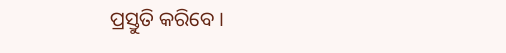ପ୍ରସ୍ତୁତି କରିବେ ।